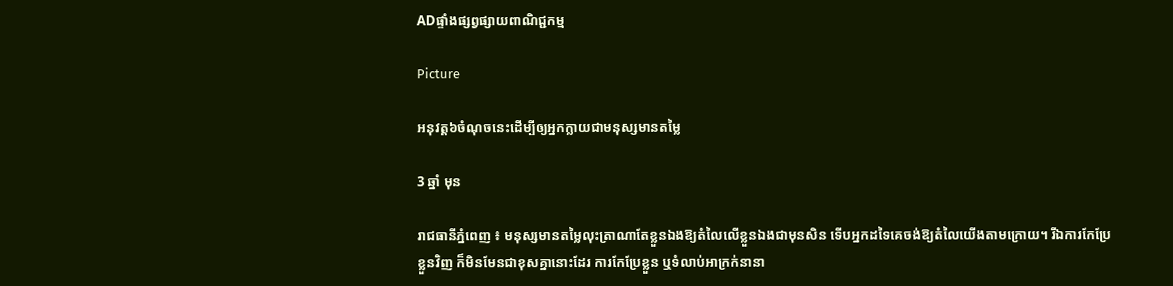ADផ្ទាំងផ្សព្វផ្សាយពាណិជ្ជកម្ម

Picture

អនុវត្ត៦ចំណុចនេះដើម្បីឲ្យអ្នកក្លាយជាមនុស្សមានតម្លៃ

3 ឆ្នាំ មុន

រាជធានីភ្នំពេញ ៖ មនុស្សមានតម្លៃលុះត្រាណាតែខ្លួនឯងឱ្យតំលៃលើខ្លួនឯងជាមុនសិន ទើបអ្នកដទៃគេចង់ឱ្យតំលៃយើងតាមក្រោយ។ រីឯការកែប្រែខ្លួនវិញ ក៏មិនមែនជាខុសគ្នានោះដែរ ការកែប្រែខ្លួន ឬទំលាប់អាក្រក់នានា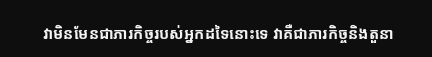វាមិនមែនជាភារកិច្ចរបស់អ្នកដទៃនោះទេ វាគឺជាភារកិច្ចនិងតួនា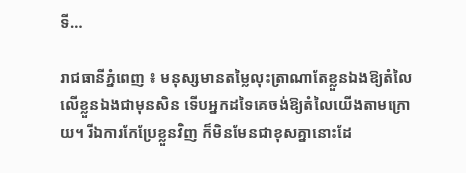ទី…

រាជធានីភ្នំពេញ ៖ មនុស្សមានតម្លៃលុះត្រាណាតែខ្លួនឯងឱ្យតំលៃលើខ្លួនឯងជាមុនសិន ទើបអ្នកដទៃគេចង់ឱ្យតំលៃយើងតាមក្រោយ។ រីឯការកែប្រែខ្លួនវិញ ក៏មិនមែនជាខុសគ្នានោះដែ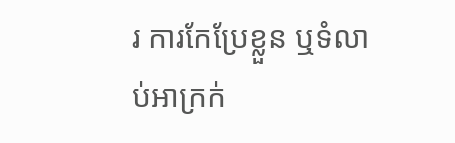រ ការកែប្រែខ្លួន ឬទំលាប់អាក្រក់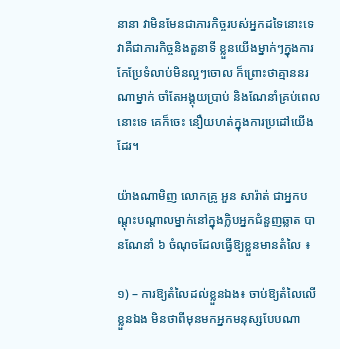នានា វាមិនមែនជាភារកិច្ចរបស់អ្នកដទៃនោះទេ វាគឺជាភារកិច្ចនិងតួនាទី ខ្លួនយើងម្នាក់ៗក្នុងការកែប្រែទំលាប់មិនល្អៗចោល ក៏ព្រោះថាគ្មាននរណាម្នាក់ ចាំតែអង្គុយប្រាប់ និងណែនាំគ្រប់ពេលនោះទេ គេក៏ចេះ នឿយហត់ក្នុងការប្រដៅយើងដែរ។

យ៉ាងណាមិញ លោកគ្រូ អួន សារ៉ាត់ ជាអ្នកបណ្តុះបណ្តាលម្នាក់នៅក្នុងក្លិបអ្នកជំនួញឆ្លាត បានណែនាំ ៦ ចំណុចដែលធ្វើឱ្យខ្លួនមានតំលៃ ៖

១) – ការឱ្យតំលៃដល់ខ្លួនឯង៖ ចាប់ឱ្យតំលៃលើខ្លួនឯង មិនថាពីមុនមកអ្នកមនុស្សបែបណា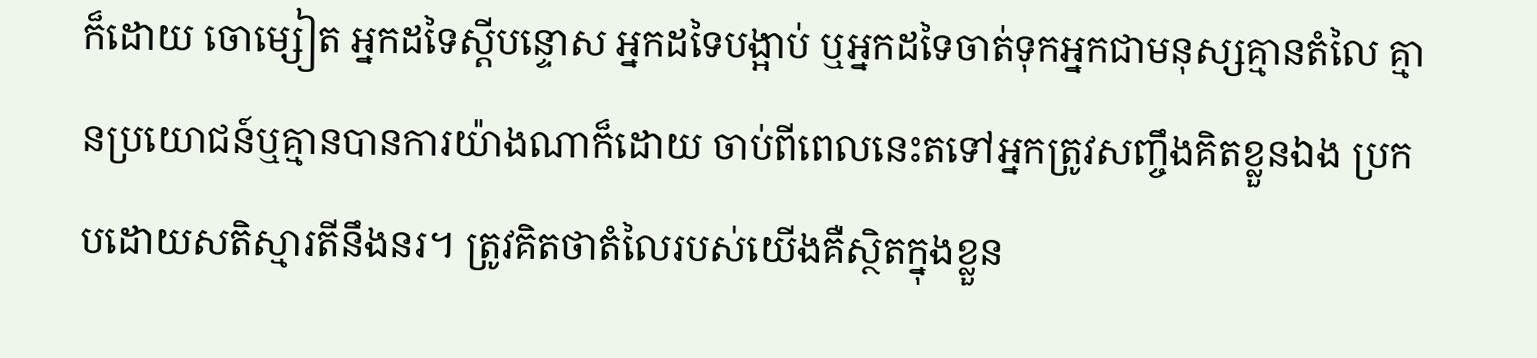ក៏ដោយ ចោម្សៀត អ្នកដទៃស្តីបន្ទោស អ្នកដទៃបង្អាប់ ឬអ្នកដទៃចាត់ទុកអ្នកជាមនុស្សគ្មានតំលៃ គ្មានប្រយោជន៍ឬគ្មានបានការយ៉ាងណាក៏ដោយ ចាប់ពីពេលនេះតទៅអ្នកត្រូវសញ្ចឹងគិតខ្លួនឯង ប្រកបដោយសតិស្មារតីនឹងនរ។ ត្រូវគិតថាតំលៃរបស់យើងគឺស្ថិតក្នុងខ្លួន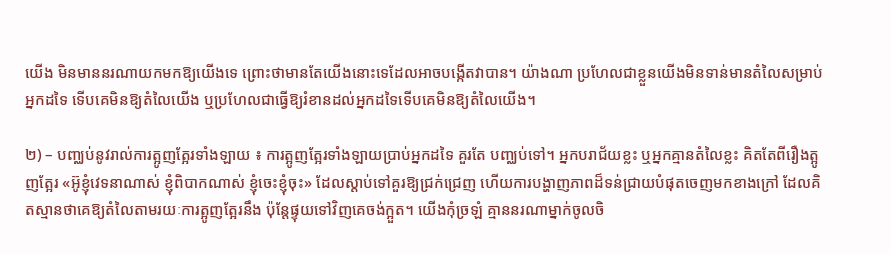យើង មិនមាននរណាយកមកឱ្យយើងទេ ព្រោះថាមានតែយើងនោះទេដែលអាចបង្កើតវាបាន។ យ៉ាងណា ប្រហែលជាខ្លួនយើងមិនទាន់មានតំលៃសម្រាប់អ្នកដទៃ ទើបគេមិនឱ្យតំលៃយើង ឬប្រហែលជាធ្វើឱ្យរំខានដល់អ្នកដទៃទើបគេមិនឱ្យតំលៃយើង។

២) – បញ្ឈប់នូវរាល់ការត្អូញត្អែរទាំងឡាយ ៖ ការត្អូញត្អែរទាំងឡាយប្រាប់អ្នកដទៃ គួរតែ បញ្ឈប់ទៅ។ អ្នកបរាជ័យខ្លះ ឬអ្នកគ្មានតំលៃខ្លះ គិតតែពីរឿងត្អូញត្អែរ «អ៊ូខ្ញុំវេទនាណាស់ ខ្ញុំពិបាកណាស់ ខ្ញុំចេះខ្ញុំចុះ» ដែលស្តាប់ទៅគួរឱ្យជ្រក់ជ្រេញ ហើយការបង្ហាញភាពដ៏ទន់ជ្រាយបំផុតចេញមកខាងក្រៅ ដែលគិតស្មានថាគេឱ្យតំលៃតាមរយៈការត្អូញត្អែរនឹង ប៉ុន្តែផ្ទុយទៅវិញគេចង់ក្អួត។ យើងកុំច្រឡំ គ្មាននរណាម្នាក់ចូលចិ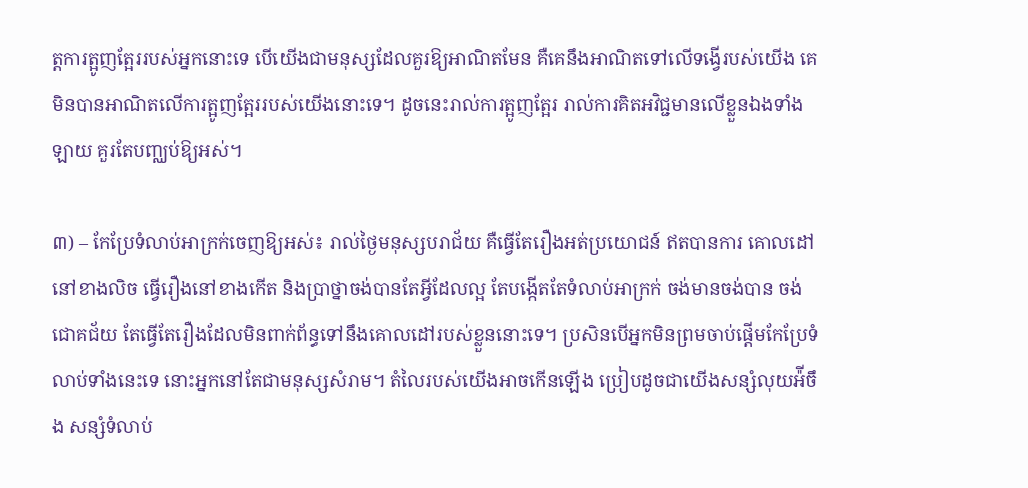ត្តការត្អូញត្អែររបស់អ្នកនោះទេ បើយើងជាមនុស្សដែលគួរឱ្យអាណិតមែន គឺគេនឹងអាណិតទៅលើទង្វើរបស់យើង គេមិនបានអាណិតលើការត្អូញត្អែររបស់យើងនោះទេ។ ដូចនេះរាល់ការត្អូញត្អែរ រាល់ការគិតអវិជ្ជមានលើខ្លួនឯងទាំងឡាយ គួរតែបញ្ឈប់ឱ្យអស់។

៣) – កែប្រែទំលាប់អាក្រក់ចេញឱ្យអស់៖ រាល់ថ្ងៃមនុស្សបរាជ័យ គឺធ្វើតែរឿងអត់ប្រយោជន៍ ឥតបានការ គោលដៅនៅខាងលិច ធ្វើរឿងនៅខាងកើត និងប្រាថ្នាចង់បានតែអ្វីដែលល្អ តែបង្កើតតែទំលាប់អាក្រក់ ចង់មានចង់បាន ចង់ជោគជ័យ តែធ្វើតែរឿងដែលមិនពាក់ព័ន្ធទៅនឹងគោលដៅរបស់ខ្លួននោះទេ។ ប្រសិនបើអ្នកមិនព្រមចាប់ផ្តើមកែប្រែទំលាប់ទាំងនេះទេ នោះអ្នកនៅតែជាមនុស្សសំរាម។ តំលៃរបស់យើងអាចកើនឡើង ប្រៀបដូចជាយើងសន្សំលុយអ៉ីចឹង សន្សំទំលាប់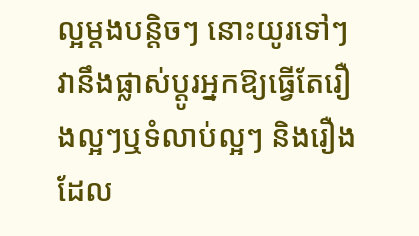ល្អម្តងបន្តិចៗ នោះយូរទៅៗវានឹងផ្លាស់ប្តូរអ្នកឱ្យធ្វើតែរឿងល្អៗឬទំលាប់ល្អៗ និងរឿងដែល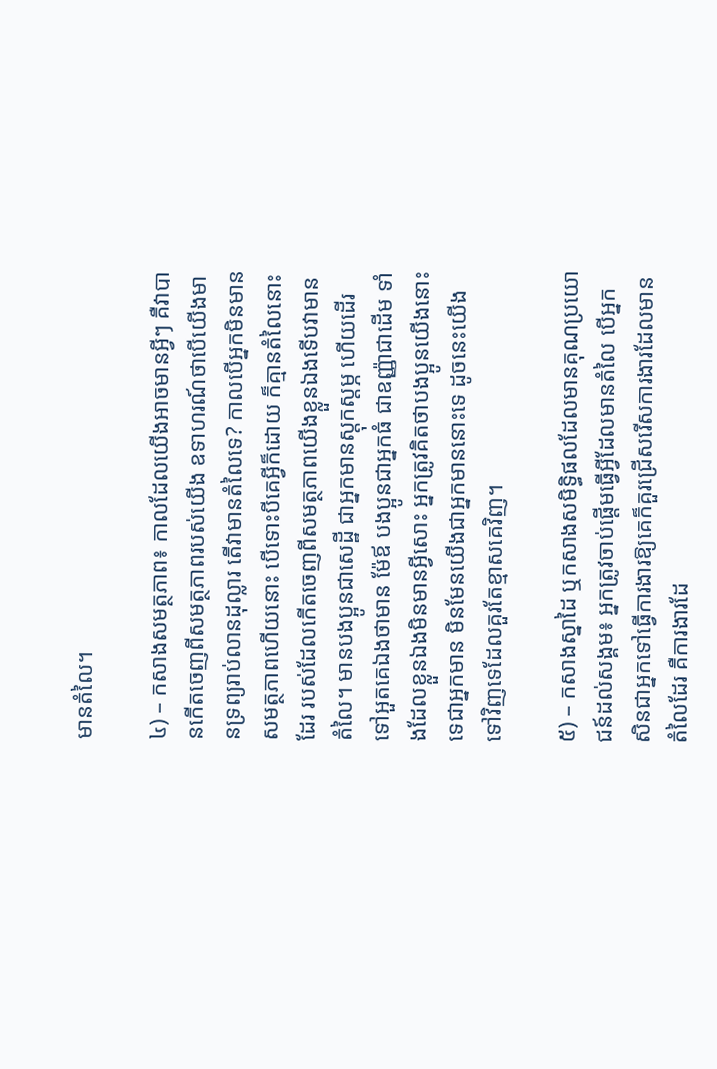មានតំលៃ។

៤) – កសាងសមត្ថភាព៖ កាលដែលយើងអាចមានអ្វីៗ គឺវាបានកើតចេញពីសមត្ថភាពរបស់យើង ឧទាហរណ៍ថាបើយើងមានទ្រព្យរាប់លានដុល្លារ តើវាមានតំលៃទេ? កាលបើអ្នកមិនមានសមត្ថភាពហើយនោះ បើទោះបីគេអ្វីក៏ដោយ ក៏គ្មានតំលៃនោះដែរ របស់ដែលកើតចេញពីសមត្ថភាពយើងខ្លួនឯងទើបវាមានតំលៃ។ មានបងប្អូនជាសេដ្ឋី ជាអ្នកមានស្តុកស្តម្ភ ហើយដើរទៅអួតគេឯងថាមាន ម៉ែឪ បងប្អូនជាអ្នកធំ ជាឧញ្ញ៉ាជាដើម ទាំងដែលខ្លួនឯងមិនមានអ្វីសោះ អ្នកត្រូវគិតថាបងប្អូនយើងនោះទេជាអ្នកមាន មិនមែនយើងជាអ្នកមាននោះទេ ដូចនេះយើងទៅវិញទេដែលគួរតែខ្មាសគេវិញ។

៥) – កសាងស្នាដៃ ឬកសាងសមិទ្ធិផលដែលមានគុណប្រយោជន៍ដល់សង្គម៖ អ្នកត្រូវចាប់ផ្តើមធ្វើអ្វីដែលមានតំលៃ បើអ្នកសិនជាអ្នកទៅធ្វើការងារឱ្យគេក៏គួរជ្រើសរើសការងារដែលមានតំលៃដែរ គឺការងារដែ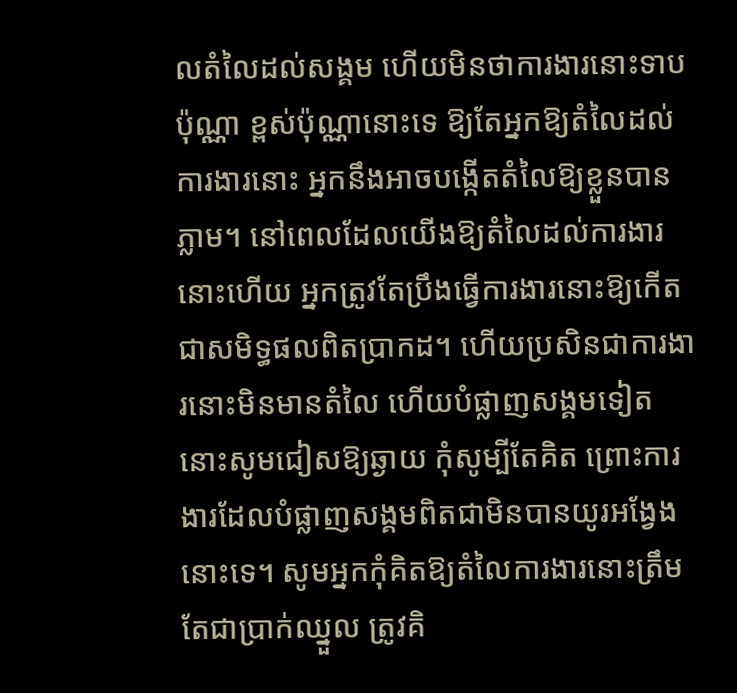លតំលៃដល់សង្គម ហើយមិនថាការងារនោះទាបប៉ុណ្ណា ខ្ពស់ប៉ុណ្ណានោះទេ ឱ្យតែអ្នកឱ្យតំលៃដល់ការងារនោះ អ្នកនឹងអាចបង្កើតតំលៃឱ្យខ្លួនបានភ្លាម។ នៅពេលដែលយើងឱ្យតំលៃដល់ការងារនោះហើយ អ្នកត្រូវតែប្រឹងធ្វើការងារនោះឱ្យកើតជាសមិទ្ធផលពិតប្រាកដ។ ហើយប្រសិនជាការងារនោះមិនមានតំលៃ ហើយបំផ្លាញសង្គមទៀត នោះសូមជៀសឱ្យឆ្ងាយ កុំសូម្បីតែគិត ព្រោះការងារដែលបំផ្លាញសង្គមពិតជាមិនបានយូរអង្វែងនោះទេ។ សូមអ្នកកុំគិតឱ្យតំលៃការងារនោះត្រឹមតែជាប្រាក់ឈ្នួល ត្រូវគិ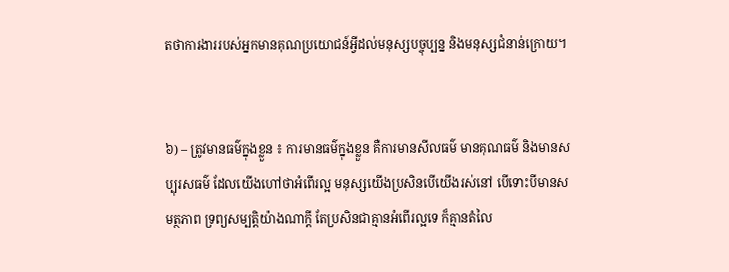តថាការងាររបស់អ្នកមានគុណប្រយោជន៍អ្វីដល់មនុស្សបច្ចុប្បន្ន និងមនុស្សជំនាន់ក្រោយ។


៦) – ត្រូវមានធម៌ក្នុងខ្លួន ៖ ការមានធម៌ក្នុងខ្លួន គឺការមានសីលធម៌ មានគុណធម៌ និងមានសប្បុរសធម៌ ដែលយើងហៅថាអំពើរល្អ មនុស្សយើងប្រសិនបើយើងរស់នៅ បើទោះបីមានសមត្ថភាព ទ្រព្យសម្បត្តិយ៉ាងណាក្តី តែប្រសិនជាគ្មានអំពើរល្អទេ ក៏គ្មានតំលៃ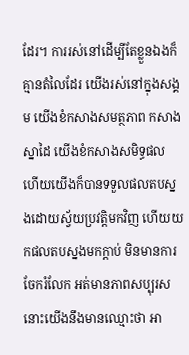ដែរ។ ការរស់នៅដើម្បីតែខ្លួនឯងក៏គ្មានតំលៃដែរ យើងរស់នៅក្នុងសង្គម យើងខំកសាងសមត្ថភាព កសាងស្នាដៃ យើងខំកសាងសមិទ្ធផល ហើយយើងក៏បានទទួលផលតបស្នងដោយស្វ័យប្រវត្តិមកវិញ ហើយយកផលតបស្នងមកក្តាប់ មិនមានការចែករំលែក អត់មានភាពសប្បុរស នោះយើងនឹងមានឈ្មោះថា អា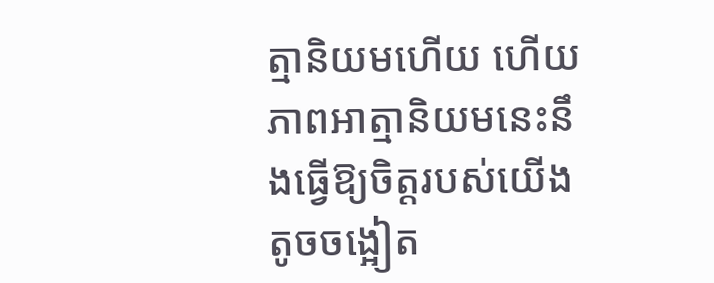ត្មានិយមហើយ ហើយភាពអាត្មានិយមនេះនឹងធ្វើឱ្យចិត្តរបស់យើងតូចចង្អៀត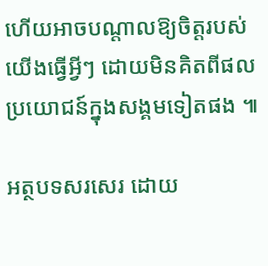ហើយអាចបណ្តាលឱ្យចិត្តរបស់យើងធ្វើអ្វីៗ ដោយមិនគិតពីផលប្រយោជន៍ក្នុងសង្គមទៀតផង ៕

អត្ថបទសរសេរ ដោយ